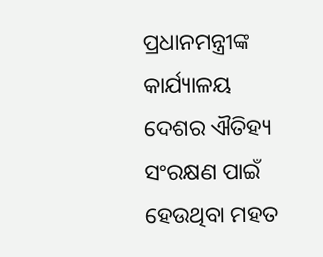ପ୍ରଧାନମନ୍ତ୍ରୀଙ୍କ କାର୍ଯ୍ୟାଳୟ
ଦେଶର ଐତିହ୍ୟ ସଂରକ୍ଷଣ ପାଇଁ ହେଉଥିବା ମହତ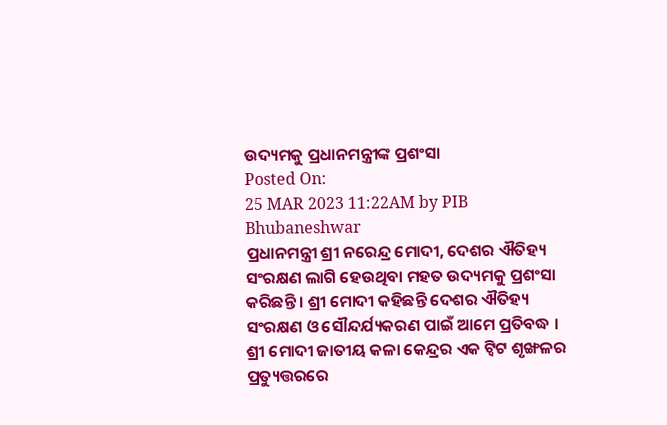ଉଦ୍ୟମକୁ ପ୍ରଧାନମନ୍ତ୍ରୀଙ୍କ ପ୍ରଶଂସା
Posted On:
25 MAR 2023 11:22AM by PIB Bhubaneshwar
ପ୍ରଧାନମନ୍ତ୍ରୀ ଶ୍ରୀ ନରେନ୍ଦ୍ର ମୋଦୀ, ଦେଶର ଐତିହ୍ୟ ସଂରକ୍ଷଣ ଲାଗି ହେଉଥିବା ମହତ ଉଦ୍ୟମକୁ ପ୍ରଶଂସା କରିଛନ୍ତି । ଶ୍ରୀ ମୋଦୀ କହିଛନ୍ତି ଦେଶର ଐତିହ୍ୟ ସଂରକ୍ଷଣ ଓ ସୌନ୍ଦର୍ଯ୍ୟକରଣ ପାଇଁ ଆମେ ପ୍ରତିବଦ୍ଧ ।
ଶ୍ରୀ ମୋଦୀ ଜାତୀୟ କଳା କେନ୍ଦ୍ରର ଏକ ଟ୍ୱିଟ ଶୃଙ୍ଖଳର ପ୍ରତ୍ୟୁତ୍ତରରେ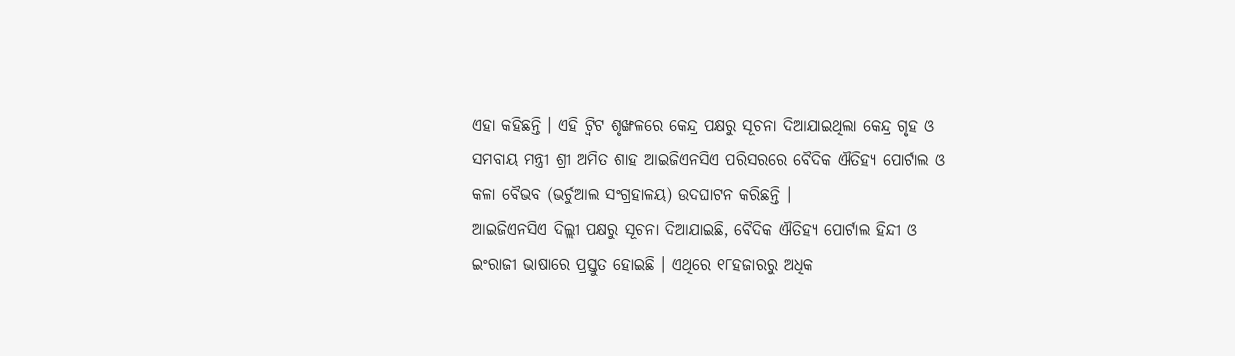ଏହା କହିଛନ୍ତି । ଏହି ଟ୍ୱିଟ ଶୃଙ୍ଖଳରେ କେନ୍ଦ୍ର ପକ୍ଷରୁ ସୂଚନା ଦିଆଯାଇଥିଲା କେନ୍ଦ୍ର ଗୃହ ଓ ସମବାୟ ମନ୍ତ୍ରୀ ଶ୍ରୀ ଅମିତ ଶାହ ଆଇଜିଏନସିଏ ପରିସରରେ ବୈଦିକ ଐତିହ୍ୟ ପୋର୍ଟାଲ ଓ କଳା ବୈଭବ (ଭର୍ଚୁଆଲ ସଂଗ୍ରହାଳୟ) ଉଦଘାଟନ କରିଛନ୍ତି ।
ଆଇଜିଏନସିଏ ଦିଲ୍ଲୀ ପକ୍ଷରୁ ସୂଚନା ଦିଆଯାଇଛି, ବୈଦିକ ଐତିହ୍ୟ ପୋର୍ଟାଲ ହିନ୍ଦୀ ଓ ଇଂରାଜୀ ଭାଷାରେ ପ୍ରସ୍ତୁତ ହୋଇଛି । ଏଥିରେ ୧୮ହଜାରରୁ ଅଧିକ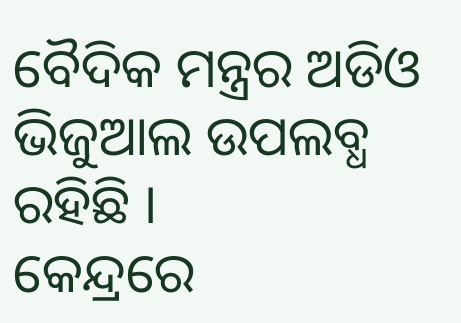ବୈଦିକ ମନ୍ତ୍ରର ଅଡିଓ ଭିଜୁଆଲ ଉପଲବ୍ଧ ରହିଛି ।
କେନ୍ଦ୍ରରେ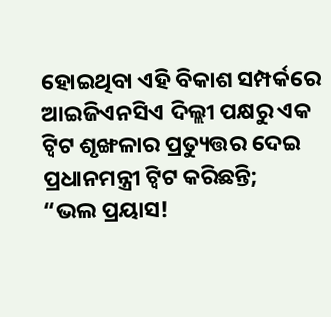ହୋଇଥିବା ଏହି ବିକାଶ ସମ୍ପର୍କରେ ଆଇଜିଏନସିଏ ଦିଲ୍ଲୀ ପକ୍ଷରୁ ଏକ ଟ୍ୱିଟ ଶୃଙ୍ଖଳାର ପ୍ରତ୍ୟୁତ୍ତର ଦେଇ ପ୍ରଧାନମନ୍ତ୍ରୀ ଟ୍ୱିଟ କରିଛନ୍ତି;
“ଭଲ ପ୍ରୟାସ!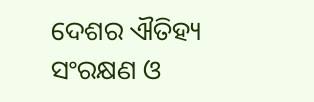ଦେଶର ଐତିହ୍ୟ ସଂରକ୍ଷଣ ଓ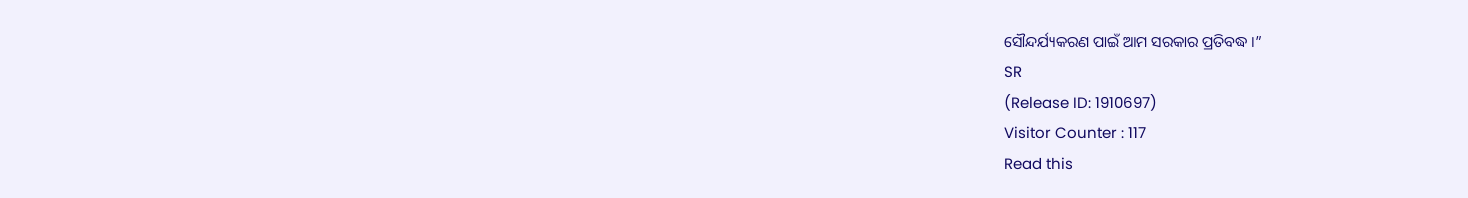ସୌନ୍ଦର୍ଯ୍ୟକରଣ ପାଇଁ ଆମ ସରକାର ପ୍ରତିବଦ୍ଧ ।”
SR
(Release ID: 1910697)
Visitor Counter : 117
Read this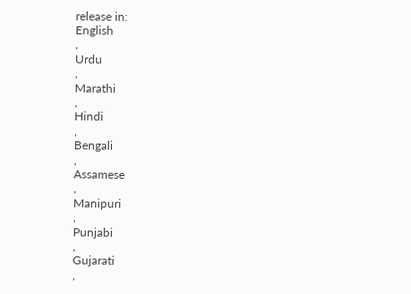release in:
English
,
Urdu
,
Marathi
,
Hindi
,
Bengali
,
Assamese
,
Manipuri
,
Punjabi
,
Gujarati
,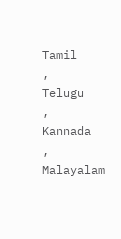Tamil
,
Telugu
,
Kannada
,
Malayalam